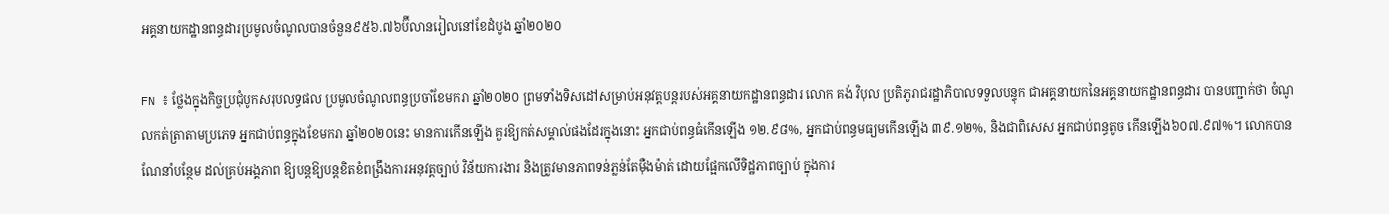អគ្គនាយកដ្ឋានពន្ធដារប្រមូលចំណូលបានចំនួន៩៥៦.៧៦ប៊ីលានរៀលនៅខែដំបូង ឆ្នាំ២០២០

FN ៖ ថ្លែងក្នុងកិច្ចប្រជុំបូកសរុបលទ្ធផល ប្រមូលចំណូលពន្ធប្រចាំខែមករា ឆ្នាំ២០២០ ព្រមទាំងទិសដៅសម្រាប់អនុវត្តបន្តរបស់អគ្គនាយកដ្ឋានពន្ធដារ លោក គង់ វិបុល ប្រតិភូរាជរដ្ឋាភិបាលទទួលបន្ទុក ជាអគ្គនាយកនៃអគ្គនាយកដ្ឋានពន្ធដារ បានបញ្ជាក់ថា ចំណូលកត់ត្រាតាមប្រភេទ អ្នកជាប់ពន្ធក្នុងខែមករា ឆ្នាំ២០២០នេះ មានការកើនឡើង គួរឱ្យកត់សម្គាល់ផងដែរក្នុងនោះ អ្នកជាប់ពន្ធធំកើនឡើង ១២.៩៨%, អ្នកជាប់ពន្ធមធ្យមកើនឡើង ៣៩.១២%, និងជាពិសេស អ្នកជាប់ពន្ធតូច កើនឡើង៦០៧.៩៧%។ លោកបានណែនាំបន្ថែម ដល់គ្រប់អង្គភាព ឱ្យបន្តឱ្យបន្តខិតខំពង្រឹងការអនុវត្តច្បាប់ វិន័យការងារ និងត្រូវមានភាពទន់ភ្លន់តែម៉ឺងម៉ាត់ ដោយផ្អែកលើទិដ្ឋភាពច្បាប់ ក្នុងការ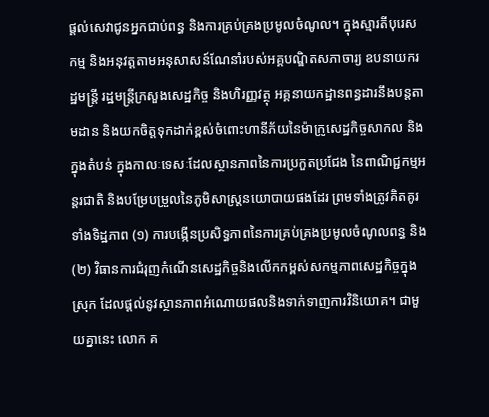ផ្តល់សេវាជូនអ្នកជាប់ពន្ធ និងការគ្រប់គ្រងប្រមូលចំណូល។ ក្នុងស្មារតីបុរេសកម្ម និងអនុវត្តតាមអនុសាសន៍ណែនាំរបស់អគ្គបណ្ឌិតសភាចារ្យ ឧបនាយករដ្ឋមន្ត្រី រដ្ឋមន្ត្រីក្រសួងសេដ្ឋកិច្ច និងហិរញ្ញវត្ថុ អគ្គនាយកដ្ឋានពន្ធដារនឹងបន្តតាមដាន និងយកចិត្តទុកដាក់ខ្ពស់ចំពោះហានីភ័យនៃម៉ាក្រូសេដ្ឋកិច្ចសាកល និងក្នុងតំបន់ ក្នុងកាលៈទេសៈដែលស្ថានភាពនៃការប្រកួតប្រជែង នៃពាណិជ្ជកម្មអន្តរជាតិ និងបម្រែបម្រួលនៃភូមិសាស្ត្រនយោបាយផងដែរ ព្រមទាំងត្រូវគិតគូរទាំងទិដ្ឋភាព (១) ការបង្កើនប្រសិទ្ធភាពនៃការគ្រប់គ្រងប្រមូលចំណូលពន្ធ និង (២) វិធានការជំរុញកំណើនសេដ្ឋកិច្ចនិងលើកកម្ពស់សកម្មភាពសេដ្ឋកិច្ចក្នុងស្រុក ដែលផ្តល់នូវស្ថានភាពអំណោយផលនិងទាក់ទាញការវិនិយោគ។ ជាមួយគ្នានេះ លោក គ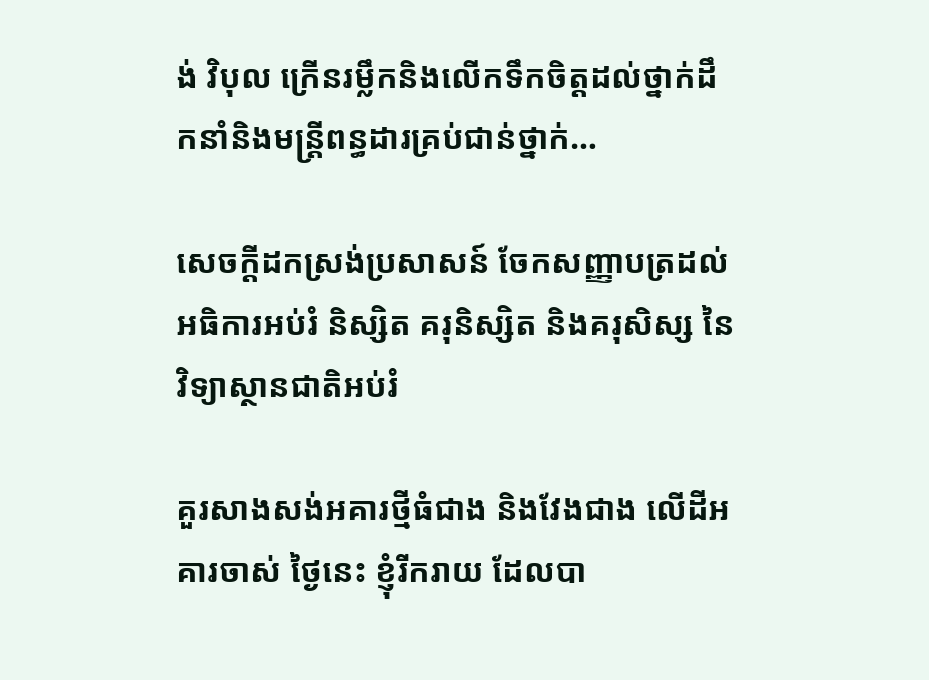ង់ វិបុល ក្រើនរម្លឹកនិងលើកទឹកចិត្តដល់ថ្នាក់ដឹកនាំនិងមន្ត្រីពន្ធដារគ្រប់ជាន់ថ្នាក់…

សេចក្តីដកស្រង់ប្រសាសន៍ ចែកសញ្ញាបត្រដល់អធិការអប់រំ និស្សិត គរុនិស្សិត និងគរុសិស្ស នៃវិទ្យាស្ថានជាតិអប់រំ

គួរសាងសង់អគារថ្មីធំជាង និងវែងជាង លើដីអគារចាស់ ថ្ងៃនេះ ខ្ញុំរីករាយ ដែលបា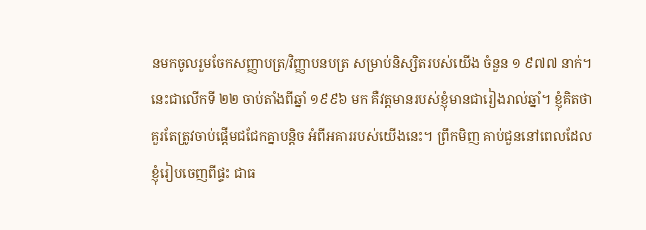នមកចូលរួមចែកសញ្ញាបត្រ/វិញ្ញាបនបត្រ សម្រាប់និស្សិតរបស់យើង ចំនួន ១ ៩៧៧ នាក់។ នេះជាលើកទី ២២ ចាប់តាំងពីឆ្នាំ ១៩៩៦ មក គឺវត្តមានរបស់ខ្ញុំមានជារៀងរាល់ឆ្នាំ។ ខ្ញុំគិតថា គួរតែត្រូវចាប់ផ្ដើមជជែកគ្នាបន្តិច អំពីអគាររបស់យើងនេះ។ ព្រឹកមិញ គាប់ជួននៅពេលដែលខ្ញុំរៀបចេញពីផ្ទះ ជាធ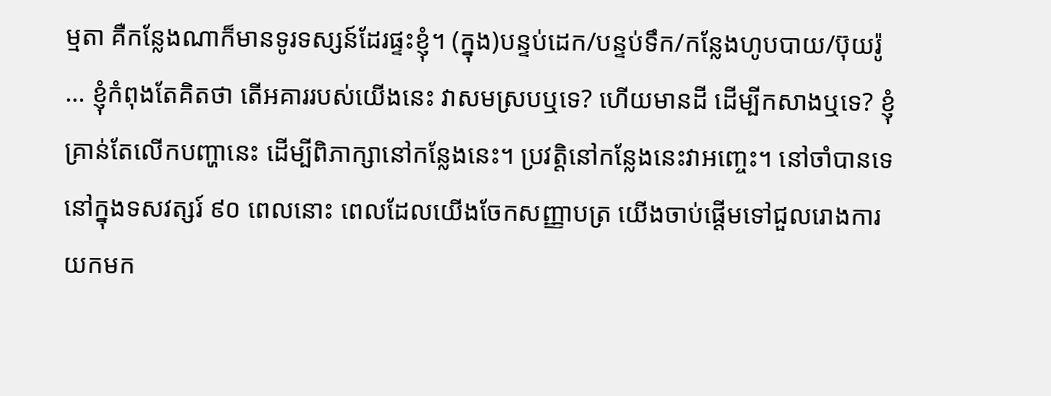ម្មតា គឺកន្លែងណាក៏មានទូរទស្សន៍ដែរផ្ទះខ្ញុំ។ (ក្នុង)បន្ទប់ដេក/បន្ទប់ទឹក/កន្លែងហូបបាយ/ប៊ុយរ៉ូ … ខ្ញុំកំពុងតែគិតថា តើអគាររបស់យើងនេះ វាសមស្របឬទេ? ហើយមានដី ដើម្បីកសាងឬទេ? ខ្ញុំគ្រាន់តែលើកបញ្ហានេះ ដើម្បីពិភាក្សានៅកន្លែងនេះ។ ប្រវត្តិនៅកន្លែងនេះវាអញ្ចេះ។ នៅចាំបានទេ នៅក្នុងទសវត្សរ៍ ៩០ ពេលនោះ ពេលដែលយើងចែកសញ្ញាបត្រ យើងចាប់ផ្ដើមទៅជួលរោងការយកមក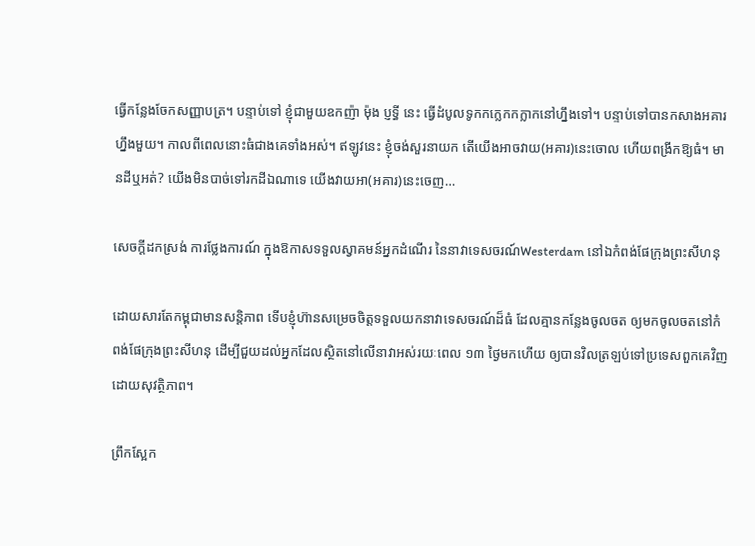ធ្វើកន្លែងចែកសញ្ញាបត្រ។ បន្ទាប់ទៅ ខ្ញុំជាមួយឧកញ៉ា ម៉ុង ប្ញទ្ធី នេះ ធ្វើដំបូលទូកកក្លេកកក្លាកនៅហ្នឹងទៅ។ បន្ទាប់ទៅបានកសាងអគារហ្នឹងមួយ។ កាលពីពេលនោះធំជាងគេទាំងអស់។ ឥឡូវនេះ ខ្ញុំចង់សួរនាយក តើយើងអាចវាយ(អគារ)នេះចោល ហើយពង្រីកឱ្យធំ។ មានដីឬអត់? យើងមិនបាច់ទៅរកដីឯណាទេ យើងវាយអា(អគារ)នេះចេញ…

សេចក្ដីដកស្រង់ ការថ្លែងការណ៍ ក្នុងឱកាសទទួលស្វាគមន៍អ្នកដំណើរ នៃនាវាទេសចរណ៍Westerdam នៅឯកំពង់ផែក្រុងព្រះសីហនុ

ដោយសារតែកម្ពុជាមានសន្តិភាព ទើបខ្ញុំហ៊ានសម្រេចចិត្តទទួលយកនាវាទេសចរណ៍ដ៏ធំ ដែលគ្មានកន្លែងចូលចត ឲ្យមកចូលចតនៅកំពង់ផែក្រុងព្រះសីហនុ ដើម្បីជួយដល់អ្នកដែលស្ថិតនៅលើនាវាអស់រយៈពេល ១៣ ថ្ងៃមកហើយ ឲ្យបានវិលត្រឡប់ទៅប្រទេសពួកគេវិញដោយសុវត្ថិភាព។

ព្រឹកស្អែក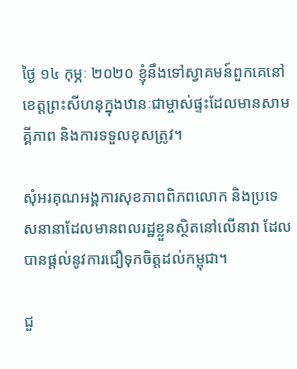ថ្ងៃ ១៤ កុម្ភៈ ២០២០ ខ្ញុំនឹងទៅស្វាគមន៍ពួកគេនៅខេត្តព្រះសីហនុក្នុងឋានៈជាម្ចាស់ផ្ទះដែលមានសាមគ្គីភាព និងការទទួលខុសត្រូវ។

សុំអរគុណអង្គការសុខភាពពិភពលោក និងប្រទេសនានាដែលមានពលរដ្ឋខ្លួនស្ថិតនៅលើនាវា ដែលបានផ្តល់នូវការជឿទុកចិត្តដល់កម្ពុជា។

ជួ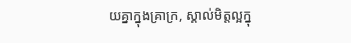យគ្នាក្នុងគ្រាក្រ, ស្គាល់មិត្តល្អក្នុ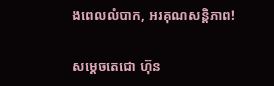ងពេលលំបាក, អរគុណសន្តិភាព!

សម្តេចតេជោ ហ៊ុន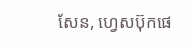សែន, ហ្វេសប៊ុកផេ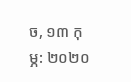ច, ១៣ កុម្ភ: ២០២០